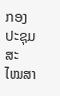ກອງປະຊຸມສະໄໝສາ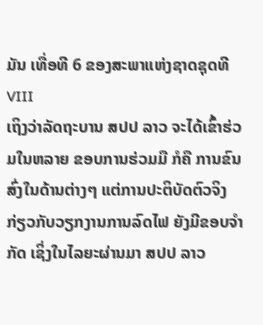ມັນ ເທື່ອທີ 6 ຂອງສະພາແຫ່ງຊາດຊຸດທີ VIII
ເຖິງວ່າລັດຖະບານ ສປປ ລາວ ຈະໄດ້ເຂົ້າຮ່ວມໃນຫລາຍ ຂອບການຮ່ວມມື ກໍຄື ການຂົນສົ່ງໃນດ້ານຕ່າງໆ ແຕ່ການປະຕິບັດຕົວຈິງ ກ່ຽວກັບວຽກງານການລົດໄຟ ຍັງມີຂອບຈຳກັດ ເຊິ່ງໃນໄລຍະຜ່ານມາ ສປປ ລາວ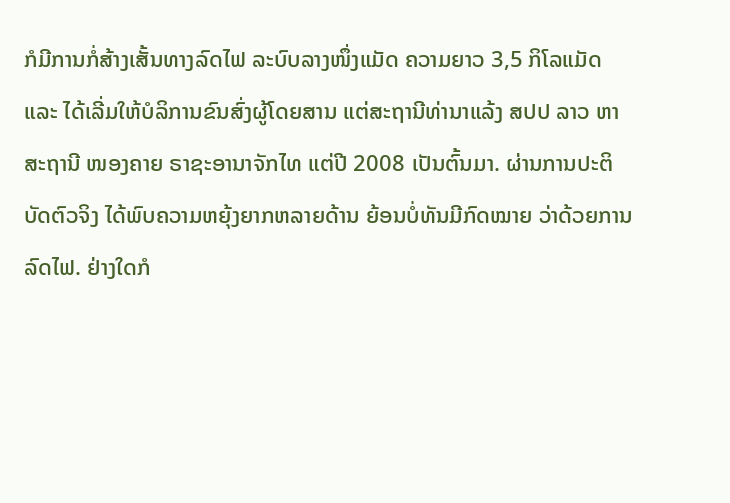ກໍມີການກໍ່ສ້າງເສັ້ນທາງລົດໄຟ ລະບົບລາງໜຶ່ງແມັດ ຄວາມຍາວ 3,5 ກິໂລແມັດ ແລະ ໄດ້ເລີ່ມໃຫ້ບໍລິການຂົນສົ່ງຜູ້ໂດຍສານ ແຕ່ສະຖານີທ່ານາແລ້ງ ສປປ ລາວ ຫາ ສະຖານີ ໜອງຄາຍ ຣາຊະອານາຈັກໄທ ແຕ່ປີ 2008 ເປັນຕົ້ນມາ. ຜ່ານການປະຕິບັດຕົວຈິງ ໄດ້ພົບຄວາມຫຍຸ້ງຍາກຫລາຍດ້ານ ຍ້ອນບໍ່ທັນມີກົດໝາຍ ວ່າດ້ວຍການລົດໄຟ. ຢ່າງໃດກໍ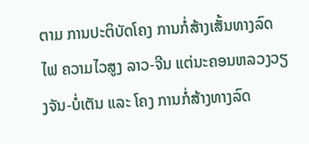ຕາມ ການປະຕິບັດໂຄງ ການກໍ່ສ້າງເສັ້ນທາງລົດໄຟ ຄວາມໄວສູງ ລາວ-ຈີນ ແຕ່ນະຄອນຫລວງວຽງຈັນ-ບໍ່ເຕັນ ແລະ ໂຄງ ການກໍ່ສ້າງທາງລົດ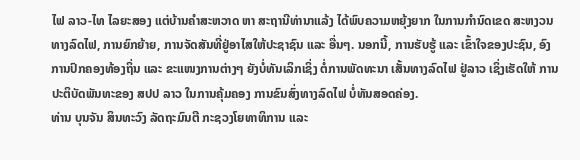ໄຟ ລາວ-ໄທ ໄລຍະສອງ ແຕ່ບ້ານຄຳສະຫວາດ ຫາ ສະຖານີທ່ານາແລ້ງ ໄດ້ພົບຄວາມຫຍຸ້ງຍາກ ໃນການກຳນົດເຂດ ສະຫງວນທາງລົດໄຟ, ການຍົກຍ້າຍ, ການຈັດສັນທີ່ຢູ່ອາໄສໃຫ້ປະຊາຊົນ ແລະ ອື່ນໆ. ນອກນີ້, ການຮັບຮູ້ ແລະ ເຂົ້າໃຈຂອງປະຊົນ, ອົງການປົກຄອງທ້ອງຖິ່ນ ແລະ ຂະແໜງການຕ່າງໆ ຍັງບໍ່ທັນເລິກເຊິ່ງ ຕໍ່ການພັດທະນາ ເສັ້ນທາງລົດໄຟ ຢູ່ລາວ ເຊິ່ງເຮັດໃຫ້ ການປະຕິບັດພັນທະຂອງ ສປປ ລາວ ໃນການຄຸ້ມຄອງ ການຂົນສົ່ງທາງລົດໄຟ ບໍ່ທັນສອດຄ່ອງ.
ທ່ານ ບຸນຈັນ ສິນທະວົງ ລັດຖະມົນຕີ ກະຊວງໂຍທາທິການ ແລະ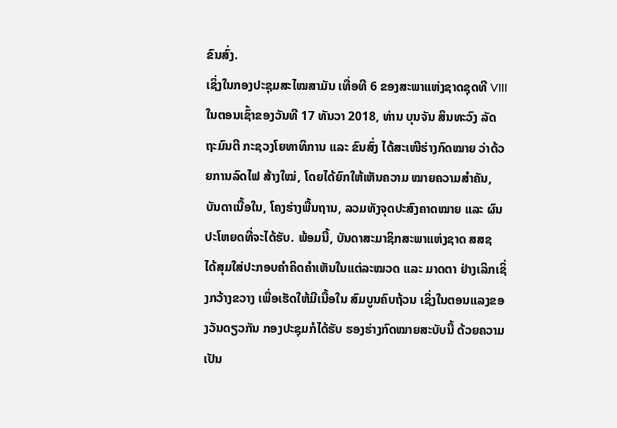ຂົນສົ່ງ.
ເຊິ່ງໃນກອງປະຊຸມສະໄໝສາມັນ ເທື່ອທີ 6 ຂອງສະພາແຫ່ງຊາດຊຸດທີ VIII ໃນຕອນເຊົ້າຂອງວັນທີ 17 ທັນວາ 2018, ທ່ານ ບຸນຈັນ ສິນທະວົງ ລັດຖະມົນຕີ ກະຊວງໂຍທາທິການ ແລະ ຂົນສົ່ງ ໄດ້ສະເໜີຮ່າງກົດໝາຍ ວ່າດ້ວຍການລົດໄຟ ສ້າງໃໝ່, ໂດຍໄດ້ຍົກໃຫ້ເຫັນຄວາມ ໝາຍຄວາມສຳຄັນ, ບັນດາເນື້ອໃນ, ໂຄງຮ່າງພື້ນຖານ, ລວມທັງຈຸດປະສົງຄາດໝາຍ ແລະ ຜົນປະໂຫຍດທີ່ຈະໄດ້ຮັບ. ພ້ອມນີ້, ບັນດາສະມາຊິກສະພາແຫ່ງຊາດ ສສຊ ໄດ້ສຸມໃສ່ປະກອບຄຳຄິດຄຳເຫັນໃນແຕ່ລະໝວດ ແລະ ມາດຕາ ຢ່າງເລິກເຊິ່ງກວ້າງຂວາງ ເພື່ອເຮັດໃຫ້ມີເນື້ອໃນ ສົມບູນຄົບຖ້ວນ ເຊິ່ງໃນຕອນແລງຂອງວັນດຽວກັນ ກອງປະຊຸມກໍໄດ້ຮັບ ຮອງຮ່າງກົດໝາຍສະບັບນີ້ ດ້ວຍຄວາມເປັນ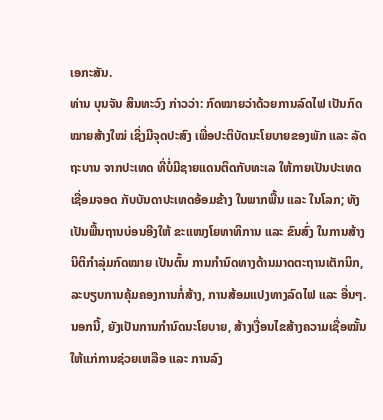ເອກະສັນ.
ທ່ານ ບຸນຈັນ ສິນທະວົງ ກ່າວວ່າ: ກົດໝາຍວ່າດ້ວຍການລົດໄຟ ເປັນກົດໝາຍສ້າງໃໝ່ ເຊິ່ງມີຈຸດປະສົງ ເພື່ອປະຕິບັດນະໂຍບາຍຂອງພັກ ແລະ ລັດຖະບານ ຈາກປະເທດ ທີ່ບໍ່ມີຊາຍແດນຕິດກັບທະເລ ໃຫ້ກາຍເປັນປະເທດເຊື່ອມຈອດ ກັບບັນດາປະເທດອ້ອມຂ້າງ ໃນພາກພື້ນ ແລະ ໃນໂລກ; ທັງເປັນພື້ນຖານບ່ອນອີງໃຫ້ ຂະແໜງໂຍທາທິການ ແລະ ຂົນສົ່ງ ໃນການສ້າງນິຕິກຳລຸ່ມກົດໝາຍ ເປັນຕົ້ນ ການກຳນົດທາງດ້ານມາດຕະຖານເຕັກນິກ, ລະບຽບການຄຸ້ມຄອງການກໍ່ສ້າງ, ການສ້ອມແປງທາງລົດໄຟ ແລະ ອື່ນໆ. ນອກນີ້, ຍັງເປັນການກຳນົດນະໂຍບາຍ, ສ້າງເງື່ອນໄຂສ້າງຄວາມເຊື່ອໝັ້ນ ໃຫ້ແກ່ການຊ່ວຍເຫລືອ ແລະ ການລົງ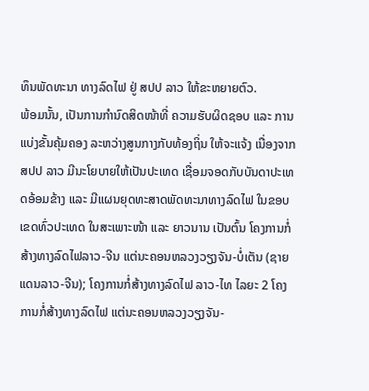ທຶນພັດທະນາ ທາງລົດໄຟ ຢູ່ ສປປ ລາວ ໃຫ້ຂະຫຍາຍຕົວ.
ພ້ອມນັ້ນ, ເປັນການກຳນົດສິດໜ້າທີ່ ຄວາມຮັບຜິດຊອບ ແລະ ການແບ່ງຂັ້ນຄຸ້ມຄອງ ລະຫວ່າງສູນກາງກັບທ້ອງຖິ່ນ ໃຫ້ຈະແຈ້ງ ເນື່ອງຈາກ ສປປ ລາວ ມີນະໂຍບາຍໃຫ້ເປັນປະເທດ ເຊື່ອມຈອດກັບບັນດາປະເທດອ້ອມຂ້າງ ແລະ ມີແຜນຍຸດທະສາດພັດທະນາທາງລົດໄຟ ໃນຂອບເຂດທົ່ວປະເທດ ໃນສະເພາະໜ້າ ແລະ ຍາວນານ ເປັນຕົ້ນ ໂຄງການກໍ່ສ້າງທາງລົດໄຟລາວ-ຈີນ ແຕ່ນະຄອນຫລວງວຽງຈັນ-ບໍ່ເຕັນ (ຊາຍແດນລາວ-ຈີນ); ໂຄງການກໍ່ສ້າງທາງລົດໄຟ ລາວ-ໄທ ໄລຍະ 2 ໂຄງການກໍ່ສ້າງທາງລົດໄຟ ແຕ່ນະຄອນຫລວງວຽງຈັນ-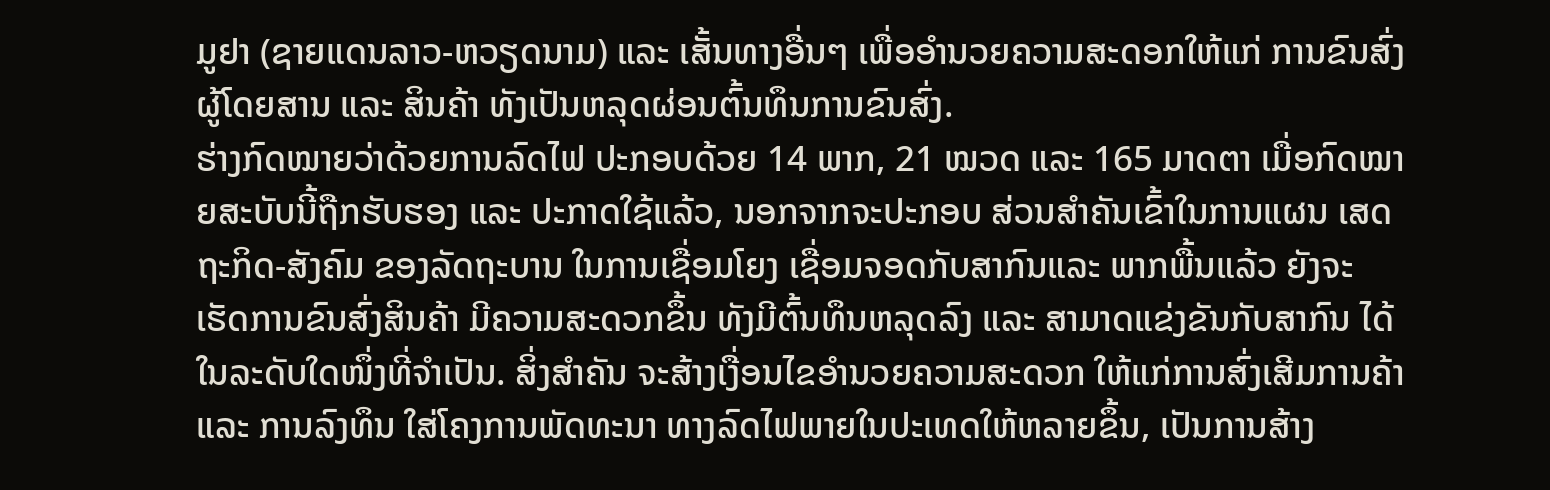ມູຢາ (ຊາຍແດນລາວ-ຫວຽດນາມ) ແລະ ເສັ້ນທາງອື່ນໆ ເພື່ອອຳນວຍຄວາມສະດອກໃຫ້ແກ່ ການຂົນສົ່ງ ຜູ້ໂດຍສານ ແລະ ສິນຄ້າ ທັງເປັນຫລຸດຜ່ອນຕົ້ນທຶນການຂົນສົ່ງ.
ຮ່າງກົດໝາຍວ່າດ້ວຍການລົດໄຟ ປະກອບດ້ວຍ 14 ພາກ, 21 ໝວດ ແລະ 165 ມາດຕາ ເມື່ອກົດໝາຍສະບັບນີ້ຖືກຮັບຮອງ ແລະ ປະກາດໃຊ້ແລ້ວ, ນອກຈາກຈະປະກອບ ສ່ວນສຳຄັນເຂົ້າໃນການແຜນ ເສດຖະກິດ-ສັງຄົມ ຂອງລັດຖະບານ ໃນການເຊື່ອມໂຍງ ເຊື່ອມຈອດກັບສາກົນແລະ ພາກພື້ນແລ້ວ ຍັງຈະເຮັດການຂົນສົ່ງສິນຄ້າ ມີຄວາມສະດວກຂຶ້ນ ທັງມີຕົ້ນທຶນຫລຸດລົງ ແລະ ສາມາດແຂ່ງຂັນກັບສາກົນ ໄດ້ໃນລະດັບໃດໜຶ່ງທີ່ຈຳເປັນ. ສິ່ງສຳຄັນ ຈະສ້າງເງື່ອນໄຂອຳນວຍຄວາມສະດວກ ໃຫ້ແກ່ການສົ່ງເສີມການຄ້າ ແລະ ການລົງທຶນ ໃສ່ໂຄງການພັດທະນາ ທາງລົດໄຟພາຍໃນປະເທດໃຫ້ຫລາຍຂຶ້ນ, ເປັນການສ້າງ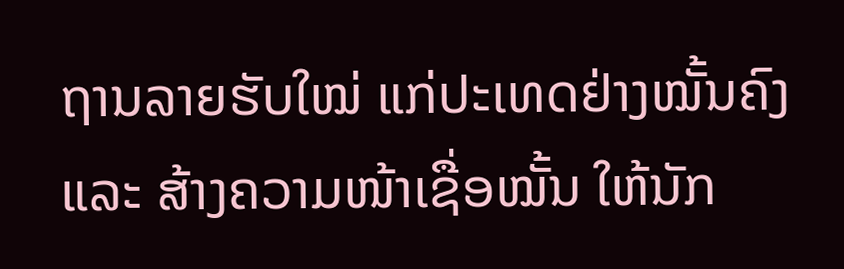ຖານລາຍຮັບໃໝ່ ແກ່ປະເທດຢ່າງໝັ້ນຄົງ ແລະ ສ້າງຄວາມໜ້າເຊື່ອໝັ້ນ ໃຫ້ນັກ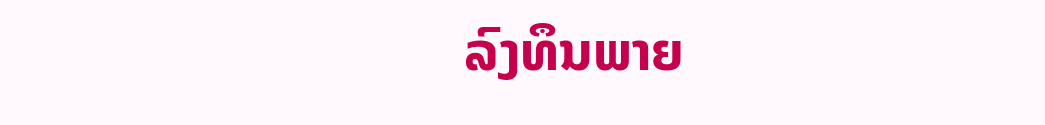ລົງທຶນພາຍ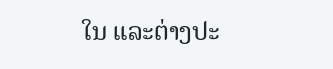ໃນ ແລະຕ່າງປະ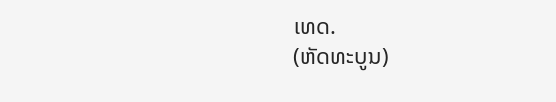ເທດ.
(ຫັດທະບູນ)